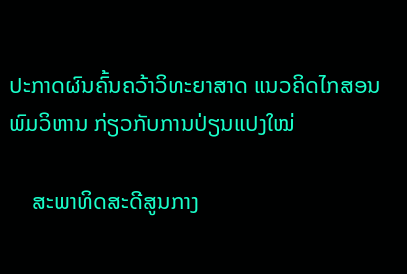ປະກາດຜົນຄົ້ນຄວ້າວິທະຍາສາດ ແນວຄິດໄກສອນ ພົມວິຫານ ກ່ຽວກັບການປ່ຽນແປງໃໝ່

    ສະພາທິດສະດີສູນກາງ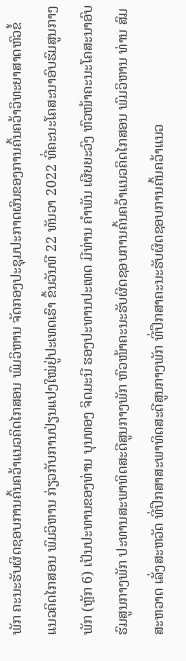ພັກ ຄະນະຮັບຜິດຊອບການຄົ້ນຄວ້າແນວຄິດໄກສອນ ພົມວິຫານ ຈັດກອງປະຊຸມປະກາດຜົນຂອງການຄົ້ນຄວ້າວິທະຍາສາດຫົວຂໍ້ ແນວຄິດໄກສອນ ພົມວິຫານ ກ່ຽວກັບການປ່ຽນແປງໃໝ່ຢູ່ປະເທດເຮົາ ຂຶ້ນວັນທີ 22 ທັນວາ 2022 ທີ່ຄະນະໂຄສະນາອົບຮົມສູນກາງພັກ (ຫຼັກ 6) ເປັນປະທານຂອງທ່ານ ບຸນທອງ ຈິດມະນີ ຮອງປະທານປະເທດ ມີທ່ານ ຄຳພັນ ເຜີຍຍະວົງ ຫົວໜ້າຄະນະໂຄສະນາອົບຮົມສູນກາງພັກ ປະທານສະພາທິດສະດີສູນກາງພັກ ຫົວໜ້າຄະນະຮັບຜິດຊອບການຄົ້ນຄວ້າແນວຄິດໄກສອນ ພົມວິຫານ ທ່ານ ສົມສະຫວາດ ເລັ່ງສະຫວັດ ທີ່ປືກສາສະພາທິດສະດີສູນກາງພັກ ທີ່ປຶກສາຄະນະຮັບຜິດຊອບການຄົ້ນຄວ້າແນວ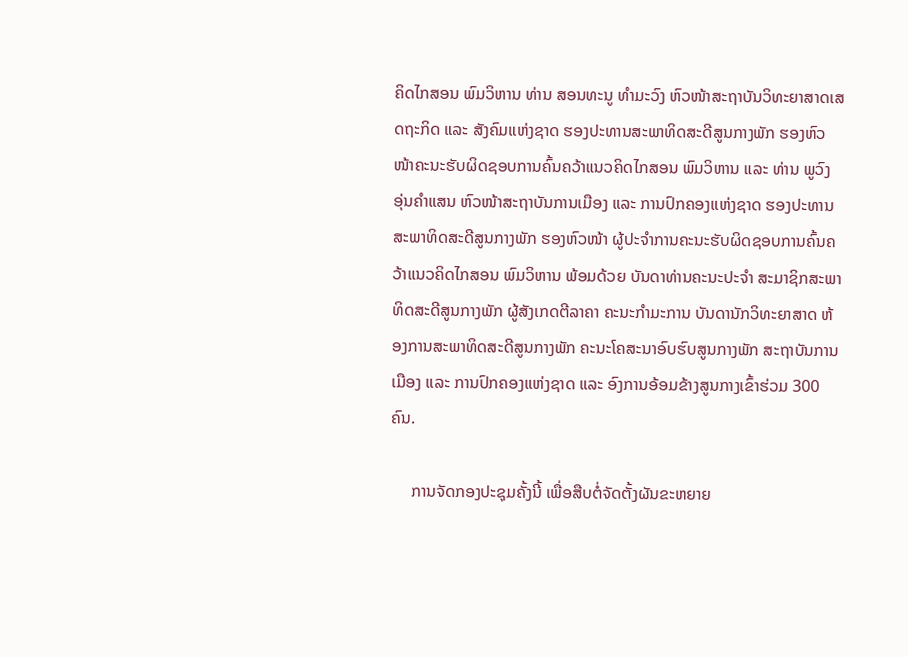ຄິດໄກສອນ ພົມວິຫານ ທ່ານ ສອນທະນູ ທຳມະວົງ ຫົວໜ້າສະຖາບັນວິທະຍາສາດເສດຖະກິດ ແລະ ສັງຄົມແຫ່ງຊາດ ຮອງປະທານສະພາທິດສະດີສູນກາງພັກ ຮອງຫົວໜ້າຄະນະຮັບຜິດຊອບການຄົ້ນຄວ້າແນວຄິດໄກສອນ ພົມວິຫານ ແລະ ທ່ານ ພູວົງ ອຸ່ນຄຳແສນ ຫົວໜ້າສະຖາບັນການເມືອງ ແລະ ການປົກຄອງແຫ່ງຊາດ ຮອງປະທານສະພາທິດສະດີສູນກາງພັກ ຮອງຫົວໜ້າ ຜູ້ປະຈຳການຄະນະຮັບຜິດຊອບການຄົ້ນຄວ້າແນວຄິດໄກສອນ ພົມວິຫານ ພ້ອມດ້ວຍ ບັນດາທ່ານຄະນະປະຈຳ ສະມາຊິກສະພາທິດສະດີສູນກາງພັກ ຜູ້ສັງເກດຕີລາຄາ ຄະນະກຳມະການ ບັນດານັກວິທະຍາສາດ ຫ້ອງການສະພາທິດສະດີສູນກາງພັກ ຄະນະໂຄສະນາອົບຮົບສູນກາງພັກ ສະຖາບັນການເມືອງ ແລະ ການປົກຄອງແຫ່ງຊາດ ແລະ ອົງການອ້ອມຂ້າງສູນກາງເຂົ້າຮ່ວມ 300 ຄົນ.

     ການຈັດກອງປະຊຸມຄັ້ງນີ້ ເພື່ອສືບຕໍ່ຈັດຕັ້ງຜັນຂະຫຍາຍ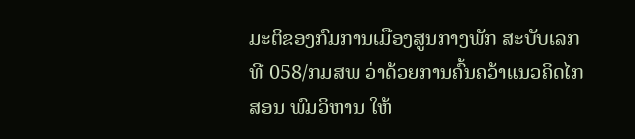ມະຕິຂອງກົມການເມືອງສູນກາງພັກ ສະບັບເລກທີ 058/ກມສພ ວ່າດ້ວຍການຄົ້ນຄວ້າແນວຄິດໄກສອນ ພົມວິຫານ ໃຫ້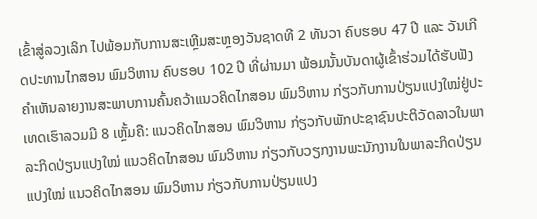ເຂົ້າສູ່ລວງເລິກ ໄປພ້ອມກັບການສະເຫຼີມສະຫຼອງວັນຊາດທີ 2 ທັນວາ ຄົບຮອບ 47 ປີ ແລະ ວັນເກີດປະທານໄກສອນ ພົມວິຫານ ຄົບຮອບ 102 ປີ ທີ່ຜ່ານມາ ພ້ອມນັ້ນບັນດາຜູ້ເຂົ້າຮ່ວມໄດ້ຮັບຟັງຄຳເຫັນລາຍງານສະພາບການຄົ້ນຄວ້າແນວຄິດໄກສອນ ພົມວິຫານ ກ່ຽວກັບການປ່ຽນແປງໃໝ່ຢູ່ປະເທດເຮົາລວມມີ 8 ເຫຼັ້ມຄື: ແນວຄິດໄກສອນ ພົມວິຫານ ກ່ຽວກັບພັກປະຊາຊົນປະຕິວັດລາວໃນພາລະກິດປ່ຽນແປງໃໝ່ ແນວຄິດໄກສອນ ພົມວິຫານ ກ່ຽວກັບວຽກງານພະນັກງານໃນພາລະກິດປ່ຽນແປງໃໝ່ ແນວຄິດໄກສອນ ພົມວິຫານ ກ່ຽວກັບການປ່ຽນແປງ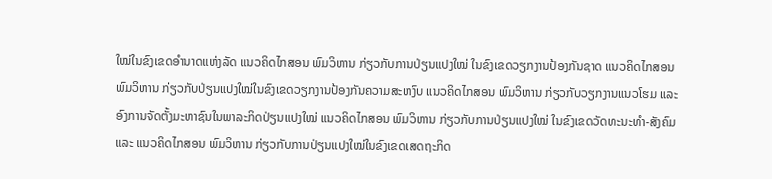ໃໝ່ໃນຂົງເຂດອຳນາດແຫ່ງລັດ ແນວຄິດໄກສອນ ພົມວິຫານ ກ່ຽວກັບການປ່ຽນແປງໃໝ່ ໃນຂົງເຂດວຽກງານປ້ອງກັນຊາດ ແນວຄິດໄກສອນ ພົມວິຫານ ກ່ຽວກັບປ່ຽນແປງໃໝ່ໃນຂົງເຂດວຽກງານປ້ອງກັນຄວາມສະຫງົບ ແນວຄິດໄກສອນ ພົມວິຫານ ກ່ຽວກັບວຽກງານແນວໂຮມ ແລະ ອົງການຈັດຕັ້ງມະຫາຊົນໃນພາລະກິດປ່ຽນແປງໃໝ່ ແນວຄິດໄກສອນ ພົມວິຫານ ກ່ຽວກັບການປ່ຽນແປງໃໝ່ ໃນຂົງເຂດວັດທະນະທຳ-ສັງຄົມ ແລະ ແນວຄິດໄກສອນ ພົມວິຫານ ກ່ຽວກັບການປ່ຽນແປງໃໝ່ໃນຂົງເຂດເສດຖະກິດ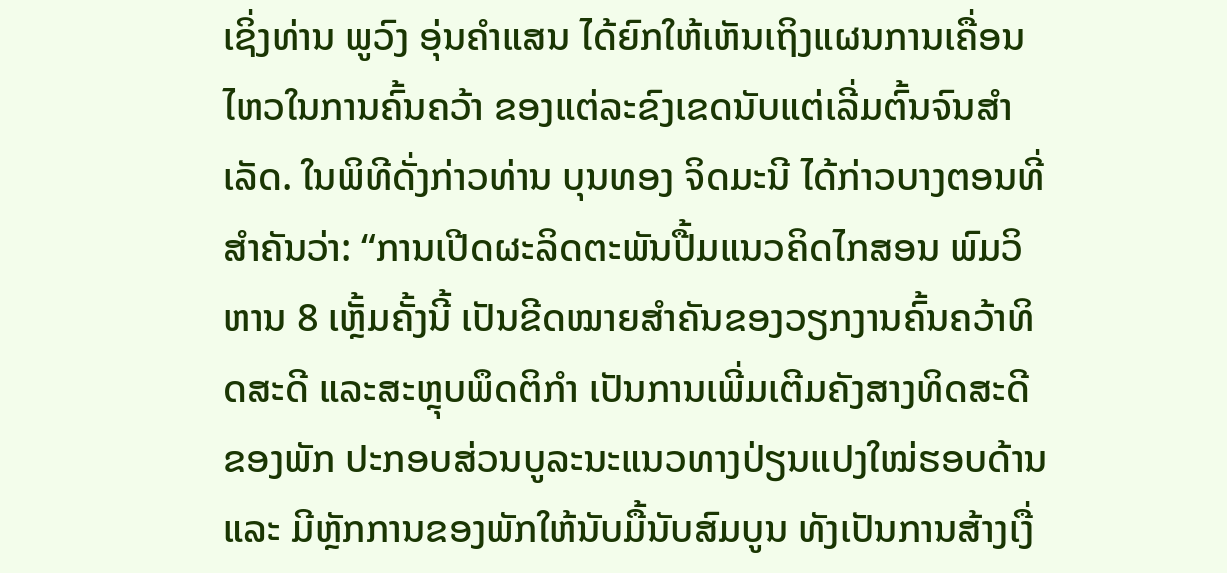ເຊິ່ງທ່ານ ພູວົງ ອຸ່ນຄຳແສນ ໄດ້ຍົກໃຫ້ເຫັນເຖິງແຜນການເຄື່ອນໄຫວໃນການຄົ້ນຄວ້າ ຂອງແຕ່ລະຂົງເຂດນັບແຕ່ເລີ່ມຕົ້ນຈົນສຳເລັດ. ໃນພິທີດັ່ງກ່າວທ່ານ ບຸນທອງ ຈິດມະນີ ໄດ້ກ່າວບາງຕອນທີ່ສຳຄັນວ່າ: “ການເປີດຜະລິດຕະພັນປື້ມແນວຄິດໄກສອນ ພົມວິຫານ 8 ເຫຼັ້ມຄັ້ງນີ້ ເປັນຂີດໝາຍສຳຄັນຂອງວຽກງານຄົ້ນຄວ້າທິດສະດີ ແລະສະຫຼຸບພຶດຕິກຳ ເປັນການເພີ່ມເຕີມຄັງສາງທິດສະດີຂອງພັກ ປະກອບສ່ວນບູລະນະແນວທາງປ່ຽນແປງໃໝ່ຮອບດ້ານ ແລະ ມີຫຼັກການຂອງພັກໃຫ້ນັບມື້ນັບສົມບູນ ທັງເປັນການສ້າງເງື່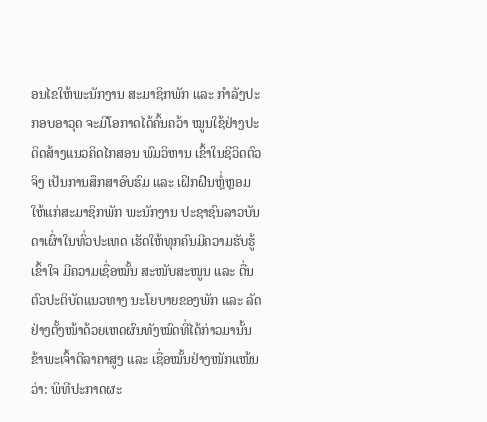ອນໄຂໃຫ້ພະນັກງານ ສະມາຊິກພັກ ແລະ ກຳລັງປະກອບອາວຸດ ຈະມີໂອກາດໄດ້ຄົ້ນຄວ້າ ໝູນໃຊ້ຢ່າງປະດິດສ້າງແນວຄິດໄກສອນ ພົມວິຫານ ເຂົ້າໃນຊີວິດຕົວຈິງ ເປັນການສຶກສາອົບຮົມ ແລະ ເຝິກຝົນຫຼໍ່ຫຼອມໃຫ້ແກ່ສະມາຊິກພັກ ພະນັກງານ ປະຊາຊົນລາວບັນດາເຜົ່າໃນທົ່ວປະເທດ ເຮັດໃຫ້ທຸກຄົນມີຄວາມຮັບຮູ້ເຂົ້າໃຈ ມີຄວາມເຊື່ອໝັ້ນ ສະໜັບສະໜູນ ແລະ ຕື່ນຕົວປະຕິບັດແນວທາງ ນະໂຍບາຍຂອງພັກ ແລະ ລັດຢ່າງຕັ້ງໜ້າດ້ວຍເຫດຜົນທັງໝົດທີ່ໄດ້ກ່າວມານັ້ນ ຂ້າພະເຈົ້າຕີລາຄາສູງ ແລະ ເຊື່ອໝັ້ນຢ່າງໜັກແໜ້ນວ່າ: ພິທີປະກາດຜະ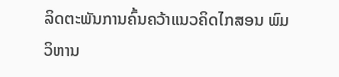ລິດຕະພັນການຄົ້ນຄວ້າແນວຄິດໄກສອນ ພົມວິຫານ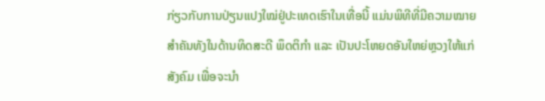ກ່ຽວກັບການປ່ຽນແປງໃໝ່ຢູ່ປະເທດເຮົາໃນເທື່ອນີ້ ແມ່ນພິທີທີ່ມີຄວາມໝາຍສຳຄັນທັງໃນດ້ານທິດສະດີ ພຶດຕິກຳ ແລະ ເປັນປະໂຫຍດອັນໃຫຍ່ຫຼວງໃຫ້ແກ່ສັງຄົມ ເພື່ອຈະນໍາ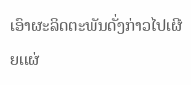ເອົາຜະລິດຕະພັນດັ່ງກ່າວໄປເຜີຍເເຜ່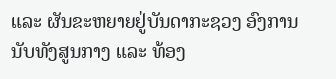ແລະ ຜັນຂະຫຍາຍຢູ່ບັນດາກະຊວງ ອົງການນັບທັງສູນກາງ ແລະ ທ້ອງ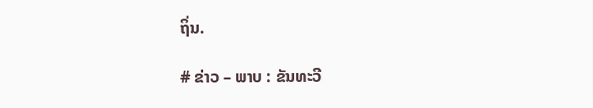ຖິ່ນ.

# ຂ່າວ – ພາບ : ຂັນທະວີ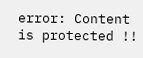error: Content is protected !!